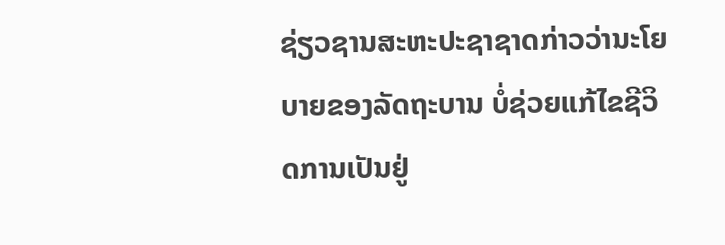ຊ່ຽວຊານສະຫະປະຊາຊາດກ່າວວ່ານະໂຍບາຍຂອງລັດຖະບານ ບໍ່ຊ່ວຍແກ້ໄຂຊີວິດການເປັນຢູ່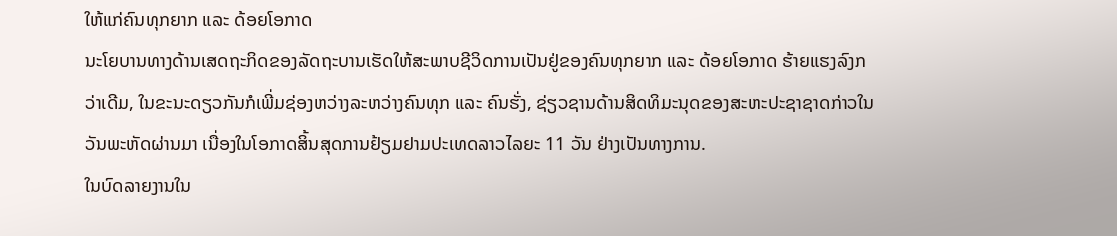ໃຫ້ແກ່ຄົນທຸກຍາກ ແລະ ດ້ອຍໂອກາດ
ນະໂຍບານທາງດ້ານເສດຖະກິດຂອງລັດຖະບານເຮັດໃຫ້ສະພາບຊີວິດການເປັນຢູ່ຂອງຄົນທຸກຍາກ ແລະ ດ້ອຍໂອກາດ ຮ້າຍແຮງລົງກວ່າເດີມ, ໃນຂະນະດຽວກັນກໍເພີ່ມຊ່ອງຫວ່າງລະຫວ່າງຄົນທຸກ ແລະ ຄົນຮັ່ງ, ຊ່ຽວຊານດ້ານສິດທິມະນຸດຂອງສະຫະປະຊາຊາດກ່າວໃນວັນພະຫັດຜ່ານມາ ເນື່ອງໃນໂອກາດສິ້ນສຸດການຢ້ຽມຢາມປະເທດລາວໄລຍະ 11 ວັນ ຢ່າງເປັນທາງການ.
ໃນບົດລາຍງານໃນ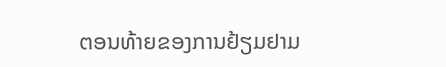ຕອນທ້າຍຂອງການຢ້ຽມຢາມ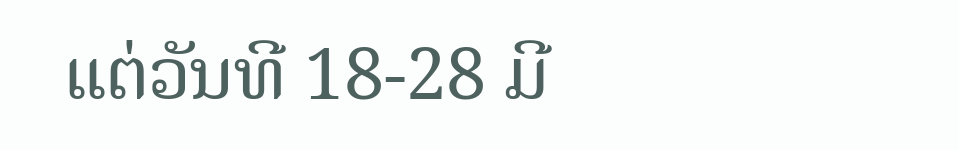ແຕ່ວັນທີ 18-28 ມີ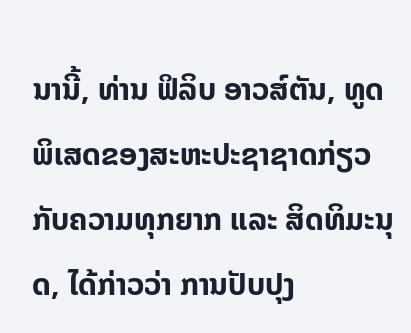ນານີ້, ທ່ານ ຟິລິບ ອາວສ໌ຕັນ, ທູດພິເສດຂອງສະຫະປະຊາຊາດກ່ຽວກັບຄວາມທຸກຍາກ ແລະ ສິດທິມະນຸດ, ໄດ້ກ່າວວ່າ ການປັບປຸງ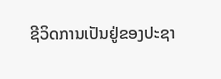ຊີວິດການເປັນຢູ່ຂອງປະຊາ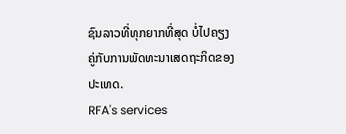ຊົນລາວທີ່ທຸກຍາກທີ່ສຸດ ບໍ່ໄປຄຽງຄູ່ກັບການພັດທະນາເສດຖະກິດຂອງປະເທດ.
RFA's services